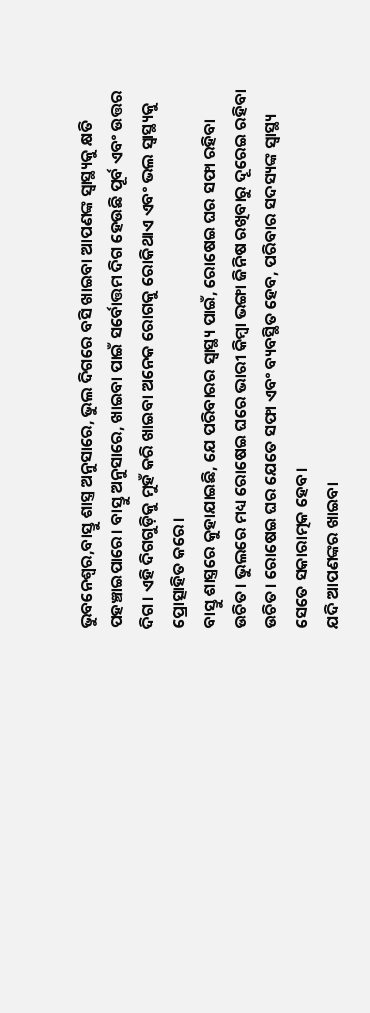ଭୁବନେଶ୍ୱର,ବାସ୍ତୁ ଶାସ୍ତ୍ର ଅନୁସାରେ, ଭୁଲ ଦିଗରେ ବସି ଖାଇବା ଆପଣଙ୍କ ସ୍ୱାସ୍ଥ୍ୟକୁ କ୍ଷତି ପହଞ୍ଚାଇପାରେ। ବାସ୍ତୁ ଅନୁସାରେ, ଖାଇବା ପାଇଁ ସର୍ବୋତ୍ତମ ଦିଗ ହେଉଛି ପୂର୍ବ ଏବଂ ଉତ୍ତର ଦିଗ। ଏହି ଦିଗଗୁଡ଼ିକୁ ମୁହଁ କରି ଖାଇବା ଅନେକ ରୋଗକୁ ରୋକିଥାଏ ଏବଂ ଭଲ ସ୍ୱାସ୍ଥ୍ୟକୁ ପ୍ରୋତ୍ସାହିତ କରେ।
ବାସ୍ତୁ ଶାସ୍ତ୍ରରେ କୁହାଯାଇଛି, ଯେ ପରିବାରର ସ୍ୱାସ୍ଥ୍ୟ ପାଇଁ, ରୋଷେଇ ଘର ସଫା ରହିବା ଉଚିତ। ଭୁଲରେ ମଧ୍ୟ ରୋଷେଇ ଘରେ ଭାରୀ କିମ୍ବା ଭଙ୍ଗା ଜିନିଷ ରଖିବାରୁ ଦୂରେଇ ରହିବା ଉଚିତ। ରୋଷେଇ ଘର ଯେତେ ସଫା ଏବଂ ବ୍ୟବସ୍ଥିତ ହେବ, ପରିବାର ସଦସ୍ୟଙ୍କ ସ୍ୱାସ୍ଥ୍ୟ ସେତେ ସକାରାତ୍ମକ ହେବ।
ଯଦି ଆପଣଙ୍କର ଖାଇବା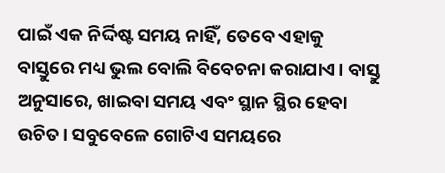ପାଇଁ ଏକ ନିର୍ଦ୍ଦିଷ୍ଟ ସମୟ ନାହିଁ, ତେବେ ଏହାକୁ ବାସ୍ତୁରେ ମଧ୍ୟ ଭୁଲ ବୋଲି ବିବେଚନା କରାଯାଏ। ବାସ୍ତୁ ଅନୁସାରେ, ଖାଇବା ସମୟ ଏବଂ ସ୍ଥାନ ସ୍ଥିର ହେବା ଉଚିତ। ସବୁବେଳେ ଗୋଟିଏ ସମୟରେ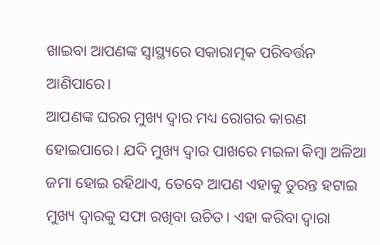ଖାଇବା ଆପଣଙ୍କ ସ୍ୱାସ୍ଥ୍ୟରେ ସକାରାତ୍ମକ ପରିବର୍ତ୍ତନ ଆଣିପାରେ।
ଆପଣଙ୍କ ଘରର ମୁଖ୍ୟ ଦ୍ୱାର ମଧ୍ୟ ରୋଗର କାରଣ ହୋଇପାରେ। ଯଦି ମୁଖ୍ୟ ଦ୍ୱାର ପାଖରେ ମଇଳା କିମ୍ବା ଅଳିଆ ଜମା ହୋଇ ରହିଥାଏ, ତେବେ ଆପଣ ଏହାକୁ ତୁରନ୍ତ ହଟାଇ ମୁଖ୍ୟ ଦ୍ୱାରକୁ ସଫା ରଖିବା ଉଚିତ। ଏହା କରିବା ଦ୍ୱାରା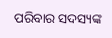ପରିବାର ସଦସ୍ୟଙ୍କ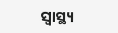ସ୍ୱାସ୍ଥ୍ୟ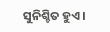ସୁନିଶ୍ଚିତ ହୁଏ।